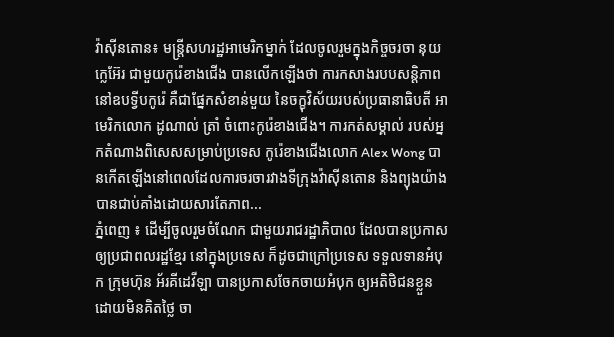វ៉ាស៊ីនតោន៖ មន្រ្តីសហរដ្ឋអាមេរិកម្នាក់ ដែលចូលរួមក្នុងកិច្ចចរចា នុយក្លេអ៊ែរ ជាមួយកូរ៉េខាងជើង បានលើកឡើងថា ការកសាងរបបសន្តិភាព នៅឧបទ្វីបកូរ៉េ គឺជាផ្នែកសំខាន់មួយ នៃចក្ខុវិស័យរបស់ប្រធានាធិបតី អាមេរិកលោក ដូណាល់ ត្រាំ ចំពោះកូរ៉េខាងជើង។ ការកត់សម្គាល់ របស់អ្នកតំណាងពិសេសសម្រាប់ប្រទេស កូរ៉េខាងជើងលោក Alex Wong បានកើតឡើងនៅពេលដែលការចរចារវាងទីក្រុងវ៉ាស៊ីនតោន និងព្យុងយ៉ាង បានជាប់គាំងដោយសារតែភាព...
ភ្នំពេញ ៖ ដើម្បីចូលរួមចំណែក ជាមួយរាជរដ្ឋាភិបាល ដែលបានប្រកាសឲ្យប្រជាពលរដ្ឋខ្មែរ នៅក្នុងប្រទេស ក៏ដូចជាក្រៅប្រទេស ទទួលទានអំបុក ក្រុមហ៊ុន អ័រគីដេវីឡា បានប្រកាសចែកចាយអំបុក ឲ្យអតិថិជនខ្លួនដោយមិនគិតថ្លៃ ចា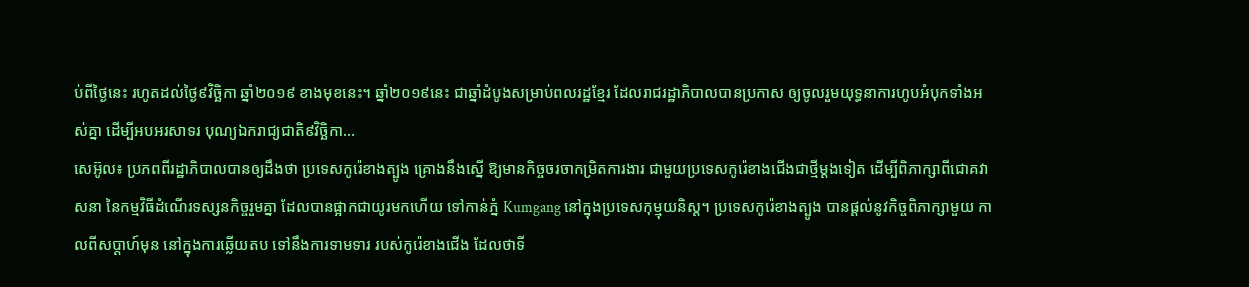ប់ពីថ្ងៃនេះ រហូតដល់ថ្ងៃ៩វិច្ឆិកា ឆ្នាំ២០១៩ ខាងមុខនេះ។ ឆ្នាំ២០១៩នេះ ជាឆ្នាំដំបូងសម្រាប់ពលរដ្ឋខ្មែរ ដែលរាជរដ្ឋាភិបាលបានប្រកាស ឲ្យចូលរួមយុទ្ធនាការហូបអំបុកទាំងអស់គ្នា ដើម្បីអបអរសាទរ បុណ្យឯករាជ្យជាតិ៩វិច្ឆិកា...
សេអ៊ូល៖ ប្រភពពីរដ្ឋាភិបាលបានឲ្យដឹងថា ប្រទេសកូរ៉េខាងត្បូង គ្រោងនឹងស្នើ ឱ្យមានកិច្ចចរចាកម្រិតការងារ ជាមួយប្រទេសកូរ៉េខាងជើងជាថ្មីម្តងទៀត ដើម្បីពិភាក្សាពីជោគវាសនា នៃកម្មវិធីដំណើរទស្សនកិច្ចរួមគ្នា ដែលបានផ្អាកជាយូរមកហើយ ទៅកាន់ភ្នំ Kumgang នៅក្នុងប្រទេសកុម្មុយនិស្ត។ ប្រទេសកូរ៉េខាងត្បូង បានផ្តល់នូវកិច្ចពិភាក្សាមួយ កាលពីសប្តាហ៍មុន នៅក្នុងការឆ្លើយតប ទៅនឹងការទាមទារ របស់កូរ៉េខាងជើង ដែលថាទី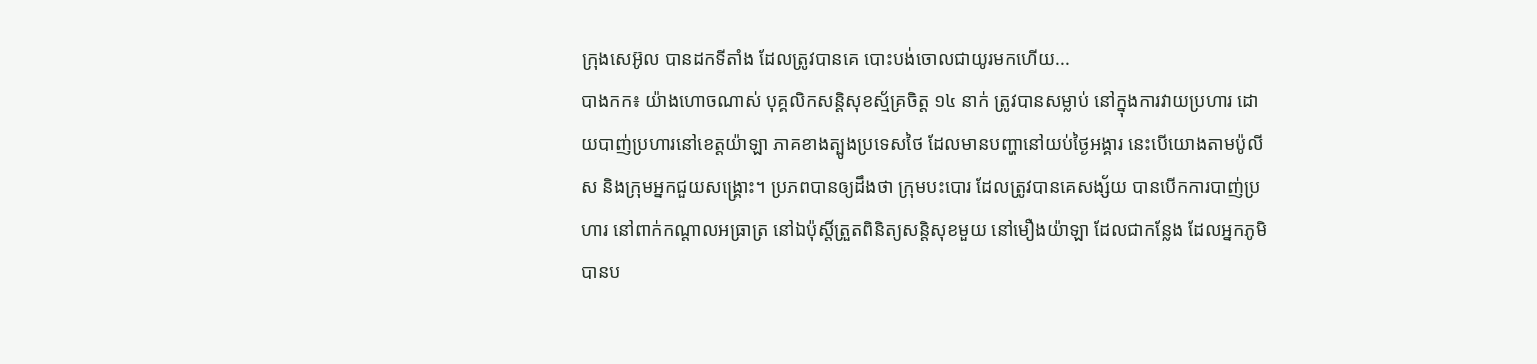ក្រុងសេអ៊ូល បានដកទីតាំង ដែលត្រូវបានគេ បោះបង់ចោលជាយូរមកហើយ...
បាងកក៖ យ៉ាងហោចណាស់ បុគ្គលិកសន្តិសុខស្ម័គ្រចិត្ត ១៤ នាក់ ត្រូវបានសម្លាប់ នៅក្នុងការវាយប្រហារ ដោយបាញ់ប្រហារនៅខេត្តយ៉ាឡា ភាគខាងត្បូងប្រទេសថៃ ដែលមានបញ្ហានៅយប់ថ្ងៃអង្គារ នេះបើយោងតាមប៉ូលីស និងក្រុមអ្នកជួយសង្គ្រោះ។ ប្រភពបានឲ្យដឹងថា ក្រុមបះបោរ ដែលត្រូវបានគេសង្ស័យ បានបើកការបាញ់ប្រហារ នៅពាក់កណ្តាលអធ្រាត្រ នៅឯប៉ុស្តិ៍ត្រួតពិនិត្យសន្តិសុខមួយ នៅមឿងយ៉ាឡា ដែលជាកន្លែង ដែលអ្នកភូមិបានប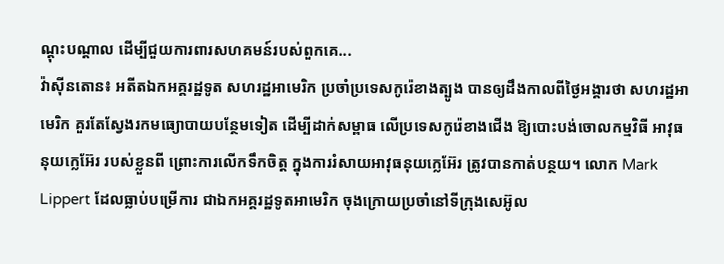ណ្តុះបណ្តាល ដើម្បីជួយការពារសហគមន៍របស់ពួកគេ...
វ៉ាស៊ីនតោន៖ អតីតឯកអគ្គរដ្ឋទូត សហរដ្ឋអាមេរិក ប្រចាំប្រទេសកូរ៉េខាងត្បូង បានឲ្យដឹងកាលពីថ្ងៃអង្គារថា សហរដ្ឋអាមេរិក គួរតែស្វែងរកមធ្យោបាយបន្ថែមទៀត ដើម្បីដាក់សម្ពាធ លើប្រទេសកូរ៉េខាងជើង ឱ្យបោះបង់ចោលកម្មវិធី អាវុធនុយក្លេអ៊ែរ របស់ខ្លួនពី ព្រោះការលើកទឹកចិត្ត ក្នុងការរំសាយអាវុធនុយក្លេអ៊ែរ ត្រូវបានកាត់បន្ថយ។ លោក Mark Lippert ដែលធ្លាប់បម្រើការ ជាឯកអគ្គរដ្ឋទូតអាមេរិក ចុងក្រោយប្រចាំនៅទីក្រុងសេអ៊ូល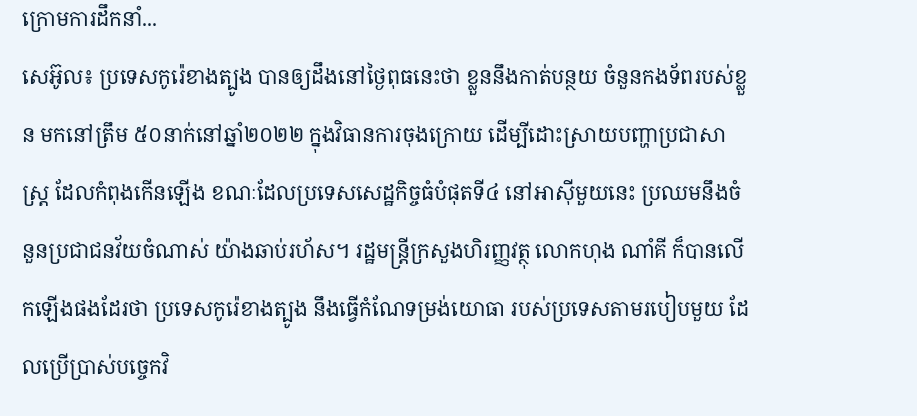ក្រោមការដឹកនាំ...
សេអ៊ូល៖ ប្រទេសកូរ៉េខាងត្បូង បានឲ្យដឹងនៅថ្ងៃពុធនេះថា ខ្លួននឹងកាត់បន្ថយ ចំនួនកងទ័ពរបស់ខ្លួន មកនៅត្រឹម ៥០នាក់នៅឆ្នាំ២០២២ ក្នុងវិធានការចុងក្រោយ ដើម្បីដោះស្រាយបញ្ហាប្រជាសាស្រ្ត ដែលកំពុងកើនឡើង ខណៈដែលប្រទេសសេដ្ឋកិច្ចធំបំផុតទី៤ នៅអាស៊ីមួយនេះ ប្រឈមនឹងចំនួនប្រជាជនវ័យចំណាស់ យ៉ាងឆាប់រហ័ស។ រដ្ឋមន្រ្តីក្រសួងហិរញ្ញវត្ថុ លោកហុង ណាំគី ក៏បានលើកឡើងផងដែរថា ប្រទេសកូរ៉េខាងត្បូង នឹងធ្វើកំណែទម្រង់យោធា របស់ប្រទេសតាមរបៀបមួយ ដែលប្រើប្រាស់បច្ចេកវិ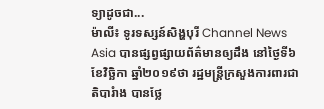ទ្យាដូចជា...
ម៉ាលី៖ ទូរទស្សន៍សិង្ហបុរី Channel News Asia បានផ្សព្វផ្សាយព័ត៌មានឲ្យដឹង នៅថ្ងៃទី៦ ខែវិច្ឆិកា ឆ្នាំ២០១៩ថា រដ្ឋមន្ត្រីក្រសួងការពារជាតិបារំាង បានថ្លែ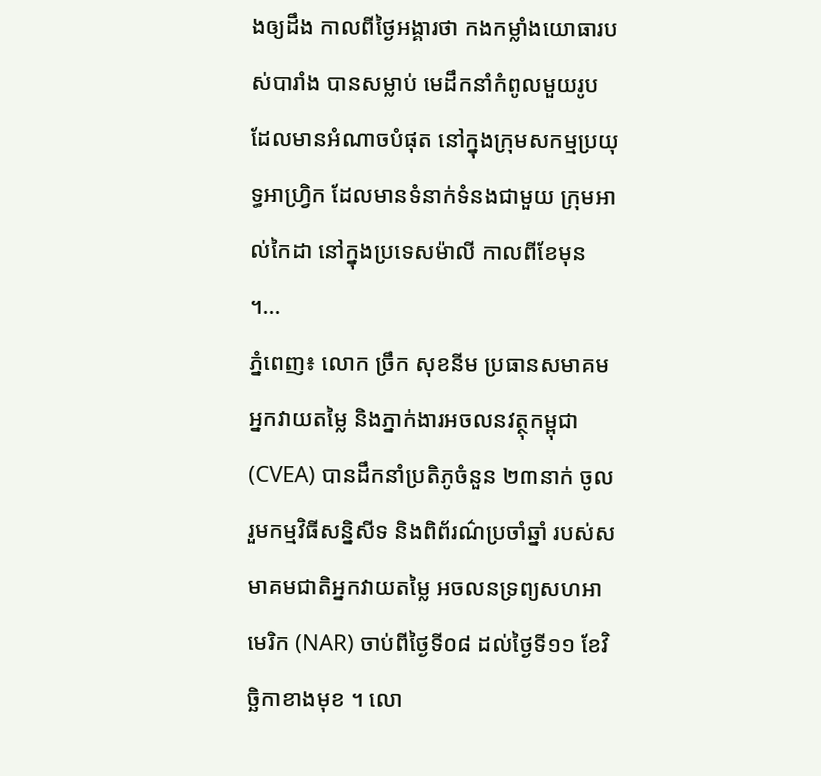ងឲ្យដឹង កាលពីថ្ងៃអង្គារថា កងកម្លាំងយោធារបស់បារាំង បានសម្លាប់ មេដឹកនាំកំពូលមួយរូប ដែលមានអំណាចបំផុត នៅក្នុងក្រុមសកម្មប្រយុទ្ធអាហ្វ្រិក ដែលមានទំនាក់ទំនងជាមួយ ក្រុមអាល់កៃដា នៅក្នុងប្រទេសម៉ាលី កាលពីខែមុន ។...
ភ្នំពេញ៖ លោក ច្រឹក សុខនីម ប្រធានសមាគមអ្នកវាយតម្លៃ និងភ្នាក់ងារអចលនវត្ថុកម្ពុជា(CVEA) បានដឹកនាំប្រតិភូចំនួន ២៣នាក់ ចូលរួមកម្មវិធីសន្និសីទ និងពិព័រណ៌ប្រចាំឆ្នាំ របស់សមាគមជាតិអ្នកវាយតម្លៃ អចលនទ្រព្យសហអាមេរិក (NAR) ចាប់ពីថ្ងៃទី០៨ ដល់ថ្ងៃទី១១ ខែវិច្ឆិកាខាងមុខ ។ លោ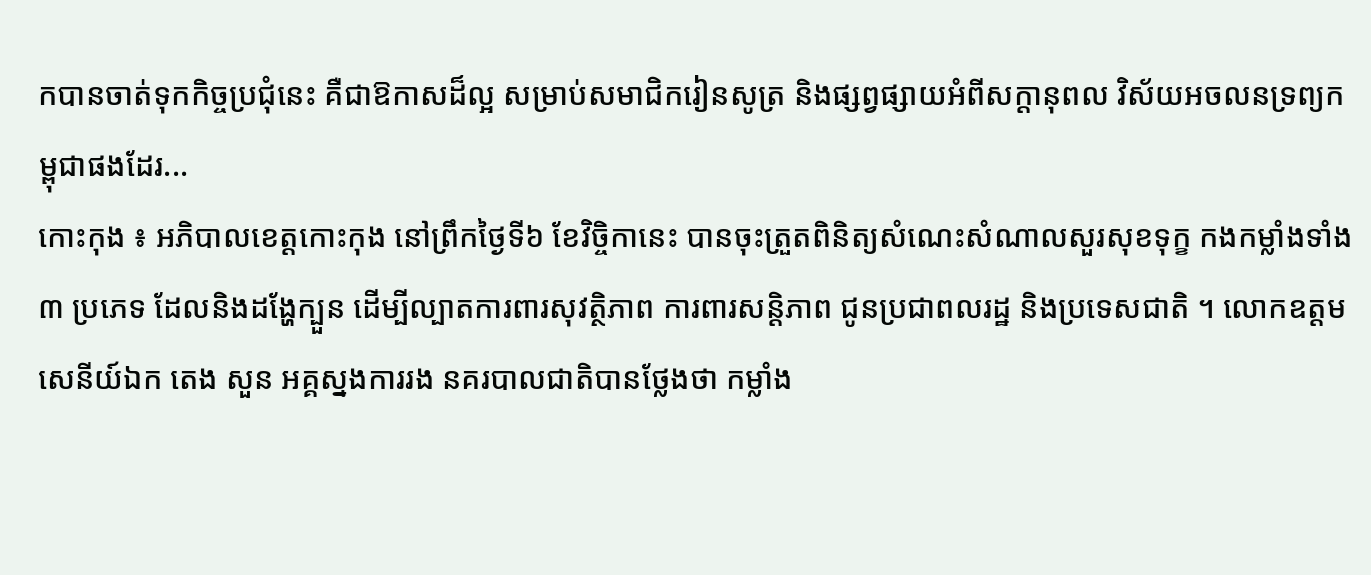កបានចាត់ទុកកិច្ចប្រជុំនេះ គឺជាឱកាសដ៏ល្អ សម្រាប់សមាជិករៀនសូត្រ និងផ្សព្វផ្សាយអំពីសក្ដានុពល វិស័យអចលនទ្រព្យកម្ពុជាផងដែរ...
កោះកុង ៖ អភិបាលខេត្តកោះកុង នៅព្រឹកថ្ងៃទី៦ ខែវិច្ចិកានេះ បានចុះត្រួតពិនិត្យសំណេះសំណាលសួរសុខទុក្ខ កងកម្លាំងទាំង៣ ប្រភេទ ដែលនិងដង្ហែក្បួន ដើម្បីល្បាតការពារសុវត្ថិភាព ការពារសន្តិភាព ជូនប្រជាពលរដ្ឋ និងប្រទេសជាតិ ។ លោកឧត្តមសេនីយ៍ឯក តេង សួន អគ្គស្នងការរង នគរបាលជាតិបានថ្លែងថា កម្លាំង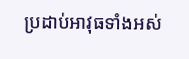ប្រដាប់អាវុធទាំងអស់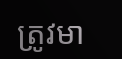ត្រូវមា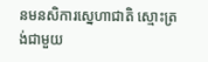នមនសិការស្នេហាជាតិ ស្មោះត្រង់ជាមួយ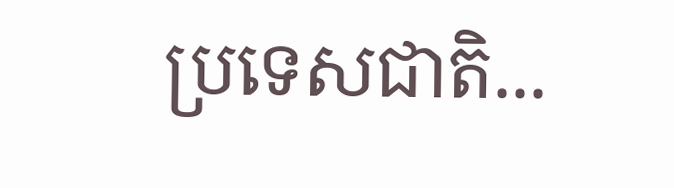ប្រទេសជាតិ...